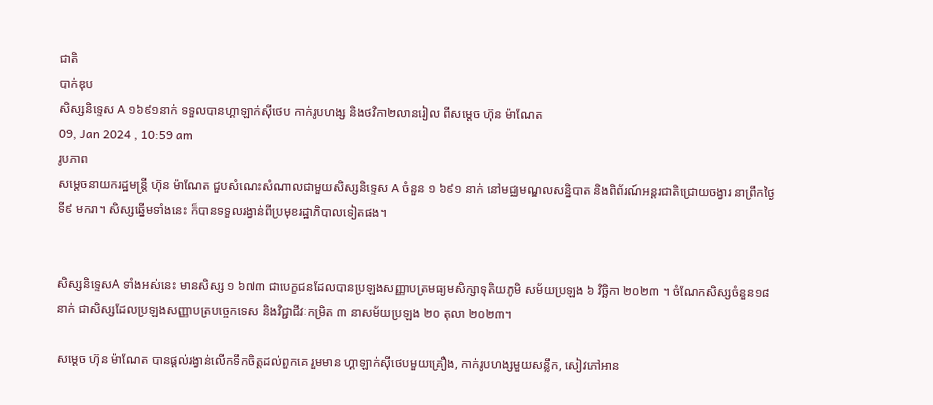ជាតិ
បាក់ឌុប
សិស្សនិទ្ទេស A ១៦៩១នាក់ ទទួលបានហ្គាឡាក់ស៊ីថេប កាក់រូបហង្ស និងថវិកា២លានរៀល ពីសម្ដេច ហ៊ុន ម៉ាណែត
09, Jan 2024 , 10:59 am
រូបភាព
សម្ដេចនាយករដ្ឋមន្រ្តី ហ៊ុន ម៉ាណែត ជួបសំណេះសំណាលជាមួយសិស្សនិទ្ទេស A ចំនួន ១ ៦៩១ នាក់ នៅមជ្ឈមណ្ឌលសន្និបាត និងពិព័រណ៍អន្តរជាតិជ្រោយចង្វារ នាព្រឹកថ្ងៃទី៩ មករា។ សិស្សឆ្នើមទាំងនេះ ក៏បានទទួលរង្វាន់ពីប្រមុខរដ្ឋាភិបាលទៀតផង។


សិស្សនិទ្ទេសA ទាំងអស់នេះ មានសិស្ស ១ ៦៧៣ ជាបេក្ខជនដែលបានប្រឡងសញ្ញាបត្រមធ្យមសិក្សាទុតិយភូមិ សម័យប្រឡង ៦ វិច្ឆិកា ២០២៣ ។ ចំណែកសិស្សចំនួន១៨នាក់ ជាសិស្សដែលប្រឡងសញ្ញាបត្របច្ចេកទេស និងវិជ្ជាជីវៈកម្រិត ៣ នាសម័យប្រឡង ២០ តុលា ២០២៣។

សម្ដេច ហ៊ុន ម៉ាណែត បានផ្ដល់រង្វាន់លើកទឹកចិត្តដល់ពួកគេ រួមមាន ហ្គាឡាក់ស៊ីថេបមួយគ្រឿង, កាក់រូបហង្សមួយសន្លឹក, សៀវភៅអាន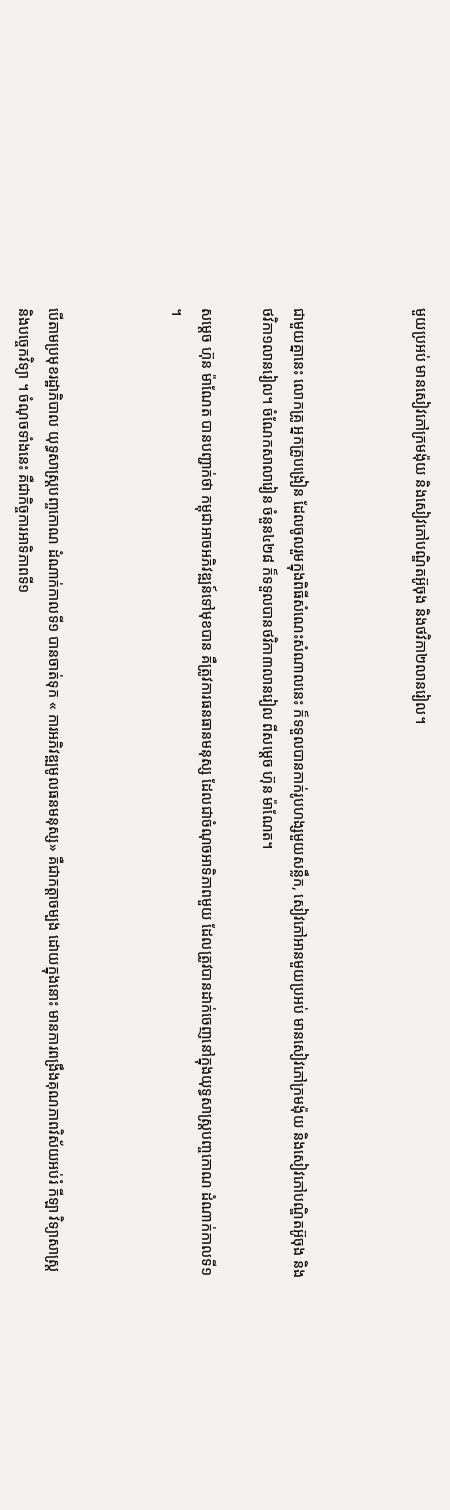មួយប្រអប់ មានសៀវភៅក្រមង៉ុយ និងសៀវភៅបណ្ឌិតអ៊ូចុង និងថវិកា២លានរៀល។



ជាមួយគ្នានេះ លោកគ្រូ អ្នកគ្រូបង្រៀន ដែលចូលរួមក្នុងពិធីសំណេះសំណាលនេះ ក៏ទទួលបានកាក់រូបហង្សមួយសន្លឹក, សៀវភៅអានមួយប្រអប់ មានសៀវភៅក្រមង៉ុយ និងសៀវភៅបណ្ឌិតអ៊ូចុង និងថវិកា១លានរៀល។ ចំណែកសាលារៀន ចំនួន៤២៨ ក៏ទទួលបានថវិកា៣លានរៀល ពីសម្ដេច ហ៊ុន ម៉ាណែត។

សម្ដេច ហ៊ុន ម៉ាណែត បានបញ្ជាក់ថា កម្ពុជាអាចអភិវឌ្ឍន៍ទៅមុខបាន គឺត្រូវការធនធានមនុស្ស ដែលជាចំណុចអាទិភាពមួយ ដែលត្រូវបានដាក់ចេញនៅក្នុងយុទ្ធសាស្ត្របញ្ចកោណ ដំណាក់កាលទី១ ។



បើតាមប្រមុខរដ្ឋាភិបាល យុទ្ធសាស្រ្តបញ្ចកោណ ដំណាក់កាលទី១ បានចាត់ទុក « ការអភិវឌ្ឍមូលធនមនុស្ស» គឺជាកត្តាចម្បង ដោយក្នុងនោះ មានការពង្រឹងគុណភាពវិស័យអប់រំ កីឡា វិទ្យាសាស្ត្រ និងបច្ចេកវិទ្យា ។ ចំណុចទាំងនេះ គឺជាកិច្ចការអាទិភាពទី១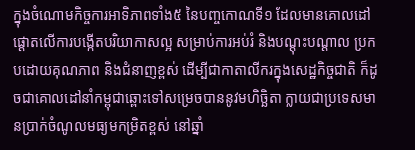ក្នុងចំណោមកិច្ចការអាទិភាពទាំង៥ នៃបញ្ចកោណទី១ ដែលមានគោលដៅផ្តោតលើការបង្កើតបរិយាកាសល្អ សម្រាប់ការអប់រំ និងបណ្តុះបណ្តាល ប្រកបដោយគុណភាព និងជំនាញខ្ពស់ ដើម្បីជាកាតាលីករក្នុងសេដ្ឋកិច្ចជាតិ ក៏ដូចជាគោលដៅនាំកម្ពុជាឆ្ពោះទៅសម្រេចបាននូវមហិច្ឆិតា ក្លាយជាប្រទេសមានប្រាក់ចំណូលមធ្យមកម្រិតខ្ពស់ នៅឆ្នាំ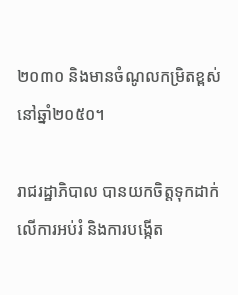២០៣០ និងមានចំណូលកម្រិតខ្ពស់នៅឆ្នាំ២០៥០។

រាជរដ្ឋាភិបាល បានយកចិត្តទុកដាក់លើការអប់រំ និងការបង្កើត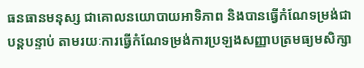ធនធានមនុស្ស ជាគោលនយោបាយអាទិភាព និងបានធ្វើកំណែទម្រង់ជាបន្តបន្ទាប់ តាមរយៈការធ្វើកំណែទម្រង់ការប្រឡងសញ្ញាបត្រមធ្យមសិក្សា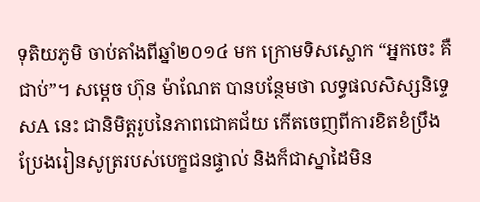ទុតិយភូមិ ចាប់តាំងពីឆ្នាំ២០១៤ មក ក្រោមទិសស្លោក “អ្នកចេះ គឺជាប់”។ សម្ដេច ហ៊ុន ម៉ាណែត បានបន្ថែមថា លទ្ធផលសិស្សនិទ្ទេសA នេះ ជានិមិត្តរូបនៃភាពជោគជ័យ កើតចេញពីការខិតខំប្រឹងប្រែងរៀនសូត្ររបស់បេក្ខជនផ្ទាល់ និងក៏ជាស្នាដៃមិន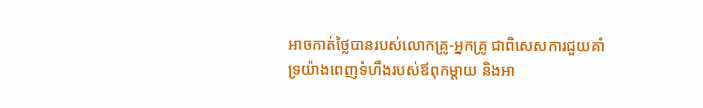អាចកាត់ថ្លៃបានរបស់លោកគ្រូ-អ្នកគ្រូ ជាពិសេសការជួយគាំទ្រយ៉ាងពេញទំហឹងរបស់ឪពុកម្តាយ និងអា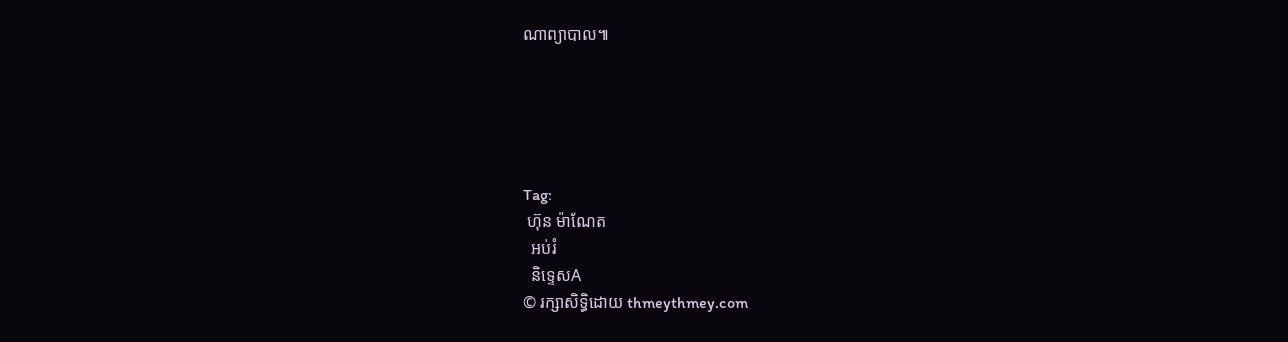ណាព្យាបាល៕





Tag:
 ហ៊ុន ម៉ាណែត
  អប់រំ
  និទ្ទេសA
© រក្សាសិទ្ធិដោយ thmeythmey.com